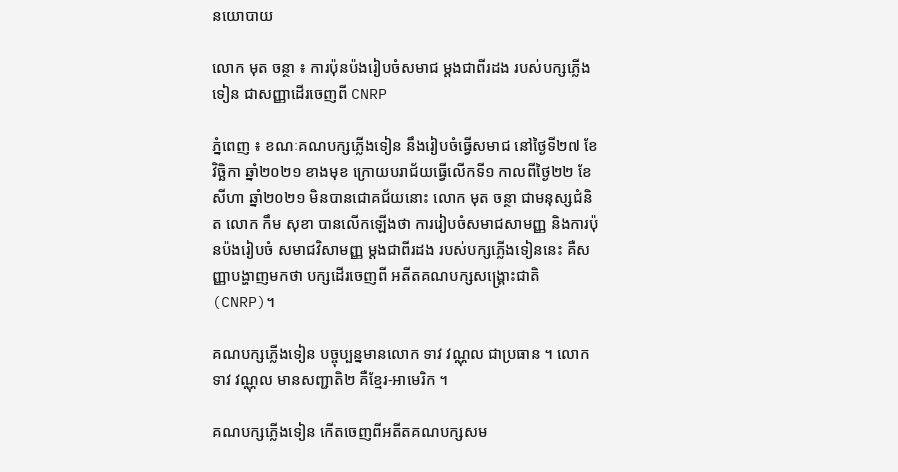នយោបាយ

លោក មុត ចន្ថា ៖ ការប៉ុនប៉ងរៀបចំសមាជ ម្តងជាពីរដង របស់បក្សភ្លើងទៀន ជាសញ្ញាដើរចេញពី CNRP

ភ្នំពេញ ៖ ខណៈគណបក្សភ្លើងទៀន នឹងរៀបចំធ្វើសមាជ នៅថ្ងៃទី២៧ ខែវិច្ឆិកា ឆ្នាំ២០២១ ខាងមុខ ក្រោយបរាជ័យធ្វើលើកទី១ កាលពីថ្ងៃ២២ ខែសីហា ឆ្នាំ២០២១ មិនបានជោគជ័យនោះ លោក មុត ចន្ថា ជាមនុស្សជំនិត លោក កឹម សុខា បានលើកឡើងថា ការរៀបចំសមាជសាមញ្ញ និងការប៉ុនប៉ងរៀបចំ សមាជវិសាមញ្ញ ម្តងជាពីរដង របស់បក្សភ្លើងទៀននេះ គឺសញ្ញាបង្ហាញមកថា បក្សដើរចេញពី អតីតគណបក្សសង្រ្គោះជាតិ (CNRP)។

គណបក្សភ្លើងទៀន បច្ចុប្បន្នមានលោក ទាវ វណ្ណុល ជាប្រធាន ។ លោក ទាវ វណ្ណុល មានសញ្ជាតិ២ គឺខ្មែរ-អាមេរិក ។

គណបក្សភ្លើងទៀន កើតចេញពីអតីតគណបក្សសម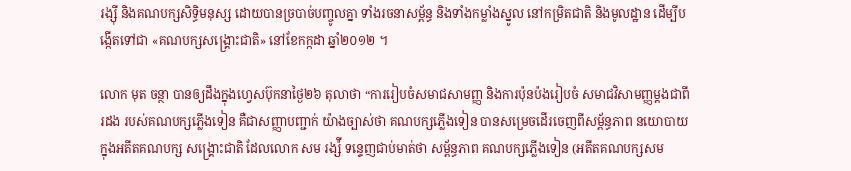រង្ស៊ី និងគណបក្សសិទ្ធិមនុស្ស ដោយបានច្របាច់បញ្ចូលគ្នា ទាំងរចនាសម្ព័ន្ធ និងទាំងកម្លាំងស្នូល នៅកម្រិតជាតិ និងមូលដ្ឋាន ដើម្បីបង្កើតទៅជា «គណបក្សសង្រ្គោះជាតិ» នៅខែកក្កដា ឆ្នាំ២០១២ ។

លោក មុត ចន្ថា បានឲ្យដឹងក្នុងហ្វេសប៊ុកនាថ្ងៃ២៦ តុលាថា “ការរៀបចំសមាជសាមញ្ញ និងការប៉ុនប៉ងរៀបចំ សមាជវិសាមញ្ញម្តងជាពីរដង របស់គណបក្សភ្លើងទៀន គឺជាសញ្ញាបញ្ជាក់ យ៉ាងច្បាស់ថា គណបក្សភ្លើងទៀន បានសម្រេចដើរចេញពីសម្ព័ន្ធភាព នយោបាយក្នុងអតីតគណបក្ស សង្រ្គោះជាតិ ដែលលោក សម រង្ស៉ី ទន្ទេញជាប់មាត់ថា សម្ព័ន្ធភាព គណបក្សភ្លើងទៀន (អតីតគណបក្សសម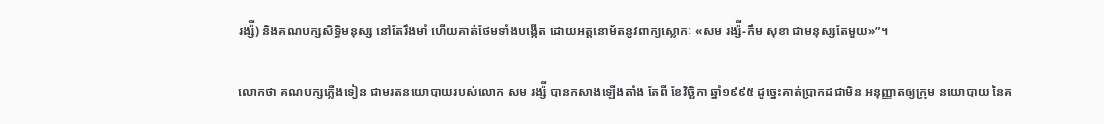រង្ស៉ី) និងគណបក្សសិទ្ធិមនុស្ស នៅតែរឹងមាំ ហើយគាត់ថែមទាំងបង្កើត ដោយអត្តនោម័តនូវពាក្យស្លោកៈ «សម រង្ស៉ី-កឹម សុខា ជាមនុស្សតែមួយ»”។

លោកថា គណបក្សភ្លើងទៀន ជាមរតនយោបាយរបស់លោក សម រង្ស៉ី បានកសាងឡើងតាំង តែពី ខែវិច្ឆិកា ឆ្នាំ១៩៩៥ ដូច្នេះគាត់ប្រាកដជាមិន អនុញ្ញាតឲ្យក្រុម នយោបាយ នៃគ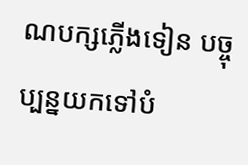ណបក្សភ្លើងទៀន បច្ចុប្បន្នយកទៅបំ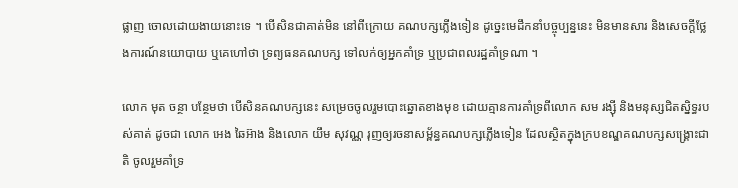ផ្លាញ ចោលដោយងាយនោះទេ ។ បើសិនជាគាត់មិន នៅពីក្រោយ គណបក្សភ្លើងទៀន ដូច្នេះមេដឹកនាំបច្ចុប្បន្ននេះ មិនមានសារ និងសេចក្តីថ្លែងការណ៍នយោបាយ ឬគេហៅថា ទ្រព្យធនគណបក្ស ទៅលក់ឲ្យអ្នកគាំទ្រ ឬប្រជាពលរដ្ឋគាំទ្រណា ។

លោក មុត ចន្ថា បន្ថែមថា បើសិនគណបក្សនេះ សម្រេចចូលរួមបោះឆ្នោតខាងមុខ ដោយគ្មានការគាំទ្រពីលោក សម រង្ស៊ី និងមនុស្សជិតស្និទ្ធរបស់គាត់ ដូចជា លោក អេង ឆៃអ៊ាង និងលោក យឹម សុវណ្ណ រុញឲ្យរចនាសម្ព័ន្ធគណបក្សភ្លើងទៀន ដែលស្ថិតក្នុងក្របខណ្ឌគណបក្សសង្រ្គោះជាតិ ចូលរួមគាំទ្រ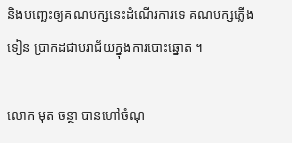និងបញ្ឆេះឲ្យគណបក្សនេះដំណើរការទេ គណបក្សភ្លើងទៀន ប្រាកដជាបរាជ័យក្នុងការបោះឆ្នោត ។

លោក មុត ចន្ថា បានហៅចំណុ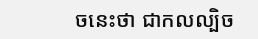ចនេះថា ជាកលល្បិច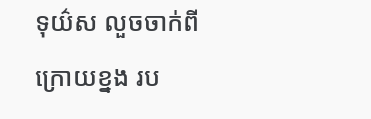ទុយ៌ស លួចចាក់ពីក្រោយខ្នង រប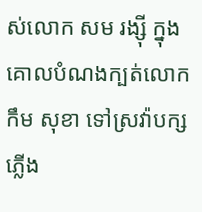ស់លោក សម រង្ស៊ី ក្នុងគោលបំណងក្បត់លោក កឹម សុខា ទៅស្រវ៉ាបក្សភ្លើង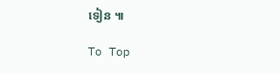ទៀន ៕

To Top